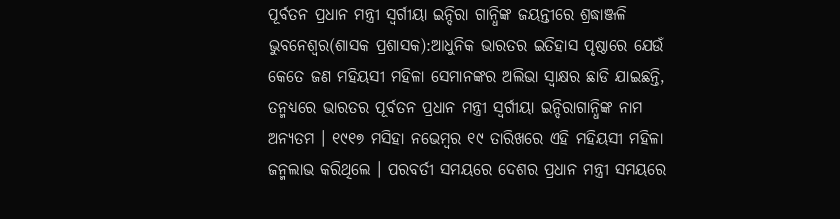ପୂର୍ବତନ ପ୍ରଧାନ ମନ୍ତ୍ରୀ ସ୍ୱର୍ଗୀୟା ଇନ୍ଦିରା ଗାନ୍ଧିଙ୍କ ଜୟନ୍ତୀରେ ଶ୍ରଦ୍ଧାଞ୍ଜଳି
ଭୁବନେଶ୍ୱର(ଶାସକ ପ୍ରଶାସକ):ଆଧୁନିକ ଭାରତର ଇତିହାସ ପୃଷ୍ଠାରେ ଯେଉଁ କେତେ ଜଣ ମହିୟସୀ ମହିଳା ସେମାନଙ୍କର ଅଲିଭା ସ୍ୱାକ୍ଷର ଛାଡି ଯାଇଛନ୍ତି, ତନ୍ମଧ୍ୟରେ ଭାରତର ପୂର୍ବତନ ପ୍ରଧାନ ମନ୍ତ୍ରୀ ସ୍ୱର୍ଗୀୟା ଇନ୍ଦିରାଗାନ୍ଧିଙ୍କ ନାମ ଅନ୍ୟତମ । ୧୯୧୭ ମସିହା ନଭେମ୍ବର ୧୯ ତାରିଖରେ ଏହି ମହିୟସୀ ମହିଳା ଜନ୍ମଲାଭ କରିଥିଲେ । ପରବର୍ତୀ ସମୟରେ ଦେଶର ପ୍ରଧାନ ମନ୍ତ୍ରୀ ସମୟରେ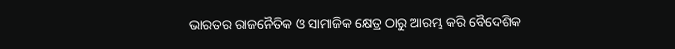ଭାରତର ରାଜନୈତିକ ଓ ସାମାଜିକ କ୍ଷେତ୍ର ଠାରୁ ଆରମ୍ଭ କରି ବୈଦେଶିକ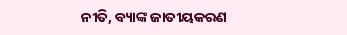ନୀତି, ବ୍ୟାଙ୍କ ଜାତୀୟକରଣ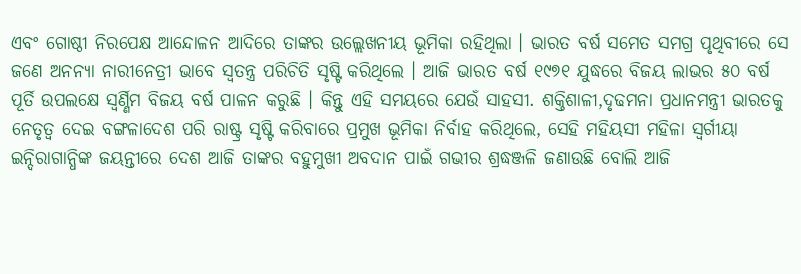ଏବଂ ଗୋଷ୍ଠୀ ନିରପେକ୍ଷ ଆନ୍ଦୋଳନ ଆଦିରେ ତାଙ୍କର ଉଲ୍ଲେଖନୀୟ ଭୂମିକା ରହିଥିଲା । ଭାରତ ବର୍ଷ ସମେତ ସମଗ୍ର ପୃଥିବୀରେ ସେ ଜଣେ ଅନନ୍ୟା ନାରୀନେତ୍ରୀ ଭାବେ ସ୍ୱତନ୍ତ୍ର ପରିଚିତି ସୃଷ୍ଟି କରିଥିଲେ । ଆଜି ଭାରତ ବର୍ଷ ୧୯୭୧ ଯୁଦ୍ଧରେ ବିଜୟ ଲାଭର ୫୦ ବର୍ଷ ପୂର୍ତି ଉପଲକ୍ଷେ ସ୍ୱର୍ଣ୍ଣିମ ବିଜୟ ବର୍ଷ ପାଳନ କରୁଛି । କିନ୍ତୁ ଏହି ସମୟରେ ଯେଉଁ ସାହସୀ. ଶକ୍ତିଶାଳୀ,ଦୃଢମନା ପ୍ରଧାନମନ୍ତ୍ରୀ ଭାରତକୁ ନେତୃତ୍ୱ ଦେଇ ବଙ୍ଗଳାଦେଶ ପରି ରାଷ୍ଟ୍ର ସୃଷ୍ଟି କରିବାରେ ପ୍ରମୁଖ ଭୂମିକା ନିର୍ବାହ କରିଥିଲେ, ସେହି ମହିୟସୀ ମହିଳା ସ୍ୱର୍ଗୀୟା ଇନ୍ଦିରାଗାନ୍ଧିଙ୍କ ଜୟନ୍ତୀରେ ଦେଶ ଆଜି ତାଙ୍କର ବହୁମୁଖୀ ଅବଦାନ ପାଇଁ ଗଭୀର ଶ୍ରଦ୍ଧଞ୍ଜଳି ଜଣାଉଛି ବୋଲି ଆଜି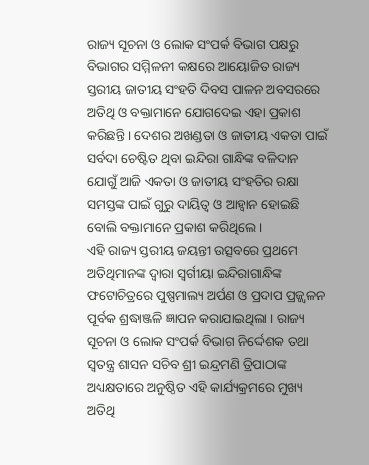ରାଜ୍ୟ ସୂଚନା ଓ ଲୋକ ସଂପର୍କ ବିଭାଗ ପକ୍ଷରୁ ବିଭାଗର ସମ୍ମିଳନୀ କକ୍ଷରେ ଆୟୋଜିତ ରାଜ୍ୟ ସ୍ତରୀୟ ଜାତୀୟ ସଂହତି ଦିବସ ପାଳନ ଅବସରରେ ଅତିଥି ଓ ବକ୍ତାମାନେ ଯୋଗଦେଇ ଏହା ପ୍ରକାଶ କରିଛନ୍ତି । ଦେଶର ଅଖଣ୍ଡତା ଓ ଜାତୀୟ ଏକତା ପାଇଁ ସର୍ବଦା ଚେଷ୍ଟିତ ଥିବା ଇନ୍ଦିରା ଗାନ୍ଧିଙ୍କ ବଳିଦାନ ଯୋଗୁଁ ଆଜି ଏକତା ଓ ଜାତୀୟ ସଂହତିର ରକ୍ଷା ସମସ୍ତଙ୍କ ପାଇଁ ଗୁରୁ ଦାୟିତ୍ୱ ଓ ଆହ୍ୱାନ ହୋଇଛି ବୋଲି ବକ୍ତାମାନେ ପ୍ରକାଶ କରିଥିଲେ ।
ଏହି ରାଜ୍ୟ ସ୍ତରୀୟ ଜୟନ୍ତୀ ଉତ୍ସବରେ ପ୍ରଥମେ ଅତିଥିମାନଙ୍କ ଦ୍ୱାରା ସ୍ୱର୍ଗୀୟା ଇନ୍ଦିରାଗାନ୍ଧିଙ୍କ ଫଟୋଚିତ୍ରରେ ପୁଷ୍ପମାଲ୍ୟ ଅର୍ପଣ ଓ ପ୍ରଦାପ ପ୍ରଜ୍ଜ୍ୱଳନ ପୂର୍ବକ ଶ୍ରଦ୍ଧାଞ୍ଜଳି ଜ୍ଞାପନ କରାଯାଇଥିଲା । ରାଜ୍ୟ ସୂଚନା ଓ ଲୋକ ସଂପର୍କ ବିଭାଗ ନିର୍ଦ୍ଦେଶକ ତଥା ସ୍ୱତନ୍ତ୍ର ଶାସନ ସଚିବ ଶ୍ରୀ ଇନ୍ଦ୍ରମଣି ତ୍ରିପାଠାଙ୍କ ଅଧ୍ୟକ୍ଷତାରେ ଅନୁଷ୍ଠିତ ଏହି କାର୍ଯ୍ୟକ୍ରମରେ ମୁଖ୍ୟ ଅତିଥି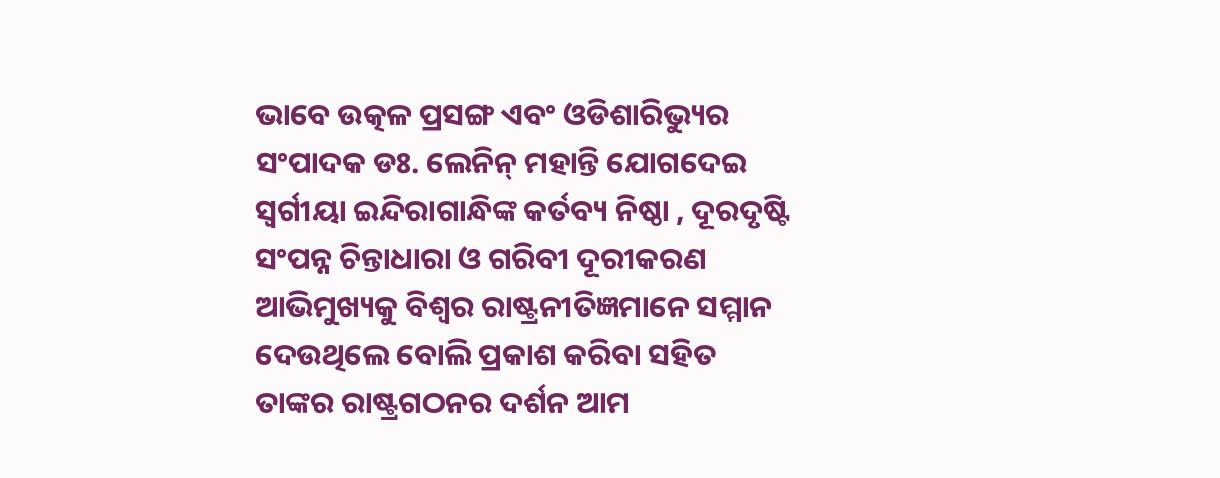ଭାବେ ଉତ୍କଳ ପ୍ରସଙ୍ଗ ଏବଂ ଓଡିଶାରିଭ୍ୟୁର ସଂପାଦକ ଡଃ. ଲେନିନ୍ ମହାନ୍ତି ଯୋଗଦେଇ ସ୍ୱର୍ଗୀୟା ଇନ୍ଦିରାଗାନ୍ଧିଙ୍କ କର୍ତବ୍ୟ ନିଷ୍ଠା , ଦୂରଦୃଷ୍ଟି ସଂପନ୍ନ ଚିନ୍ତାଧାରା ଓ ଗରିବୀ ଦୂରୀକରଣ ଆଭିମୁଖ୍ୟକୁ ବିଶ୍ୱର ରାଷ୍ଟ୍ରନୀତିଜ୍ଞମାନେ ସମ୍ମାନ ଦେଉଥିଲେ ବୋଲି ପ୍ରକାଶ କରିବା ସହିତ ତାଙ୍କର ରାଷ୍ଟ୍ରଗଠନର ଦର୍ଶନ ଆମ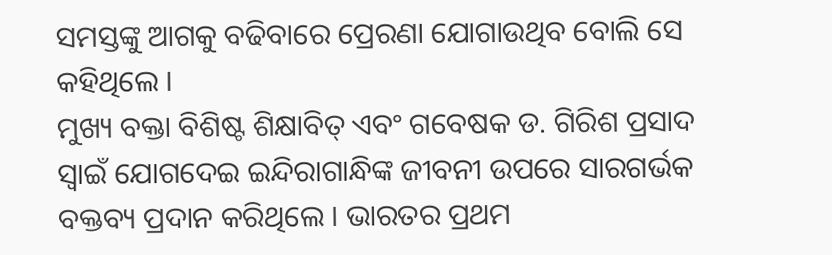ସମସ୍ତଙ୍କୁ ଆଗକୁ ବଢିବାରେ ପ୍ରେରଣା ଯୋଗାଉଥିବ ବୋଲି ସେ କହିଥିଲେ ।
ମୁଖ୍ୟ ବକ୍ତା ବିଶିଷ୍ଟ ଶିକ୍ଷାବିତ୍ ଏବଂ ଗବେଷକ ଡ. ଗିରିଶ ପ୍ରସାଦ ସ୍ୱାଇଁ ଯୋଗଦେଇ ଇନ୍ଦିରାଗାନ୍ଧିଙ୍କ ଜୀବନୀ ଉପରେ ସାରଗର୍ଭକ ବକ୍ତବ୍ୟ ପ୍ରଦାନ କରିଥିଲେ । ଭାରତର ପ୍ରଥମ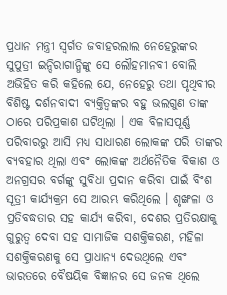ପ୍ରଧାନ ମନ୍ତ୍ରୀ ସ୍ୱର୍ଗତ ଜବାହରଲାଲ ନେହେରୁଙ୍କର ସୁପୁତ୍ରୀ ଇନ୍ଦିରାଗାନ୍ଧିଙ୍କୁ ସେ ଲୌହମାନବୀ ବୋଲି ଅଭିହିତ କରି କହିଲେ ଯେ, ନେହେରୁ ତଥା ପୃଥିବୀର ବିଶିଷ୍ଟ ଦର୍ଶନବାଦୀ ବ୍ୟକ୍ତିତ୍ୱଙ୍କର ବହୁ ଭଲଗୁଣ ତାଙ୍କ ଠାରେ ପରିପ୍ରକାଶ ଘଟିଥିଲା । ଏକ ବିଳାସପୂର୍ଣ୍ଣ ପରିବାରରୁ ଆସି ମଧ୍ୟ ସାଧାରଣ ଲୋକଙ୍କ ପରି ତାଙ୍କର ବ୍ୟବହାର ଥିଲା ଏବଂ ଲୋକଙ୍କ ଅର୍ଥନୈତିକ ବିକାଶ ଓ ଅନଗ୍ରସର ବର୍ଗଙ୍କୁ ସୁବିଧା ପ୍ରଦାନ କରିବା ପାଇଁ ବିଂଶ ସୂତ୍ରୀ କାର୍ଯ୍ୟକ୍ରମ ସେ ଆରମ୍ଭ କରିଥିଲେ । ଶୃଙ୍ଖଳା ଓ ପ୍ରତିବଦ୍ଧତାର ସହ କାର୍ଯ୍ୟ କରିବା, ଦେଶର ପ୍ରତିରକ୍ଷାକୁ ଗୁରୁତ୍ୱ ଦେବା ସହ ସାମାଜିକ ସଶକ୍ତିକରଣ, ମହିଳା ସଶକ୍ତିକରଣକୁ ସେ ପ୍ରାଧାନ୍ୟ ଦେଉଥିଲେ ଏବଂ ଭାରତରେ ବୈଷୟିକ ବିଜ୍ଞାନର ସେ ଜନକ ଥିଲେ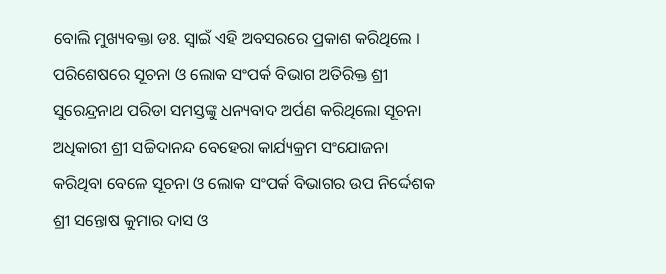ବୋଲି ମୁଖ୍ୟବକ୍ତା ଡଃ. ସ୍ୱାଇଁ ଏହି ଅବସରରେ ପ୍ରକାଶ କରିଥିଲେ । ପରିଶେଷରେ ସୂଚନା ଓ ଲୋକ ସଂପର୍କ ବିଭାଗ ଅତିରିକ୍ତ ଶ୍ରୀ ସୁରେନ୍ଦ୍ରନାଥ ପରିଡା ସମସ୍ତଙ୍କୁ ଧନ୍ୟବାଦ ଅର୍ପଣ କରିଥିଲୋ ସୂଚନା ଅଧିକାରୀ ଶ୍ରୀ ସଚ୍ଚିଦାନନ୍ଦ ବେହେରା କାର୍ଯ୍ୟକ୍ରମ ସଂଯୋଜନା କରିଥିବା ବେଳେ ସୂଚନା ଓ ଲୋକ ସଂପର୍କ ବିଭାଗର ଉପ ନିର୍ଦ୍ଦେଶକ ଶ୍ରୀ ସନ୍ତୋଷ କୁମାର ଦାସ ଓ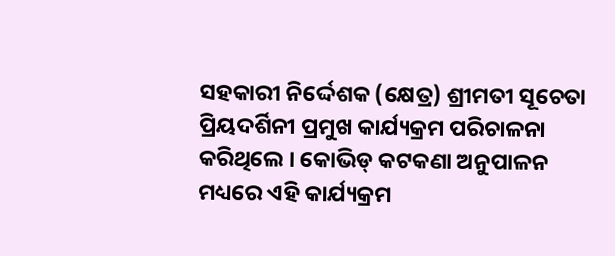ସହକାରୀ ନିର୍ଦ୍ଦେଶକ (କ୍ଷେତ୍ର) ଶ୍ରୀମତୀ ସୂଚେତା ପ୍ରିୟଦର୍ଶିନୀ ପ୍ରମୁଖ କାର୍ଯ୍ୟକ୍ରମ ପରିଚାଳନା କରିଥିଲେ । କୋଭିଡ୍ କଟକଣା ଅନୁପାଳନ ମଧ୍ୟରେ ଏହି କାର୍ଯ୍ୟକ୍ରମ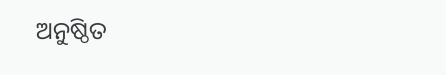ଅନୁଷ୍ଠିତ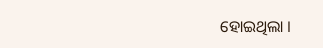ହୋଇଥିଲା ।